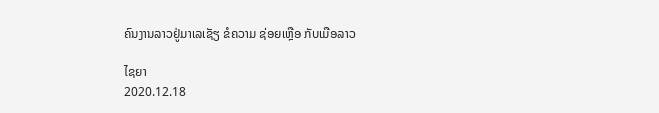ຄົນງານລາວຢູ່ມາເລເຊັຽ ຂໍຄວາມ ຊ່ອຍເຫຼືອ ກັບເມືອລາວ

ໄຊຍາ
2020.12.18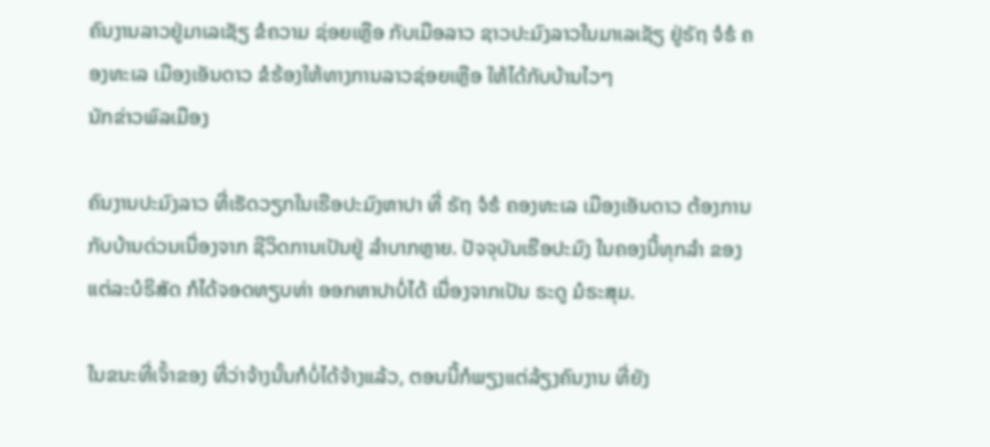ຄົນງານລາວຢູ່ມາເລເຊັຽ ຂໍຄວາມ ຊ່ອຍເຫຼືອ ກັບເມືອລາວ ຊາວປະມົງລາວໃນມາເລເຊັຽ ຢູ່ຣັຖ ຈໍຮໍ ຄອງທະເລ ເມືອງເອັນດາວ ຂໍຮ້ອງໃຫ້ທາງການລາວຊ່ອຍເຫຼືອ ໃຫ້ໄດ້ກັບບ້ານໄວໆ
ນັກຂ່າວພົລເມືອງ

ຄົນງານປະມົງລາວ ທີ່ເຮັດວຽກໃນເຮືອປະມົງຫາປາ ທີ່ ຣັຖ ຈໍຮໍ ຄອງທະເລ ເມືອງເອັນດາວ ຕ້ອງການກັບບ້ານດ່ວນເນື່ອງຈາກ ຊີວິດການເປັນຢູ່ ລຳບາກຫຼາຍ. ປັຈຈຸບັນເຮືອປະມົງ ໃນຄອງນີ້ທຸກລຳ ຂອງແຕ່ລະບໍຣິສັດ ກໍໄດ້ຈອດທຽບທ່າ ອອກຫາປາບໍ່ໄດ້ ເນື່ອງຈາກເປັນ ຣະດູ ມໍຣະສຸມ.

ໃນຂນະທີ່ເຈົ້າຂອງ ທີ່ວ່າຈ້າງນັ້ນກໍບໍ່ໄດ້ຈ້າງແລ້ວ, ຕອນນີ້ກໍພຽງແຕ່ລ້ຽງຄົນງານ ທີ່ຍັງ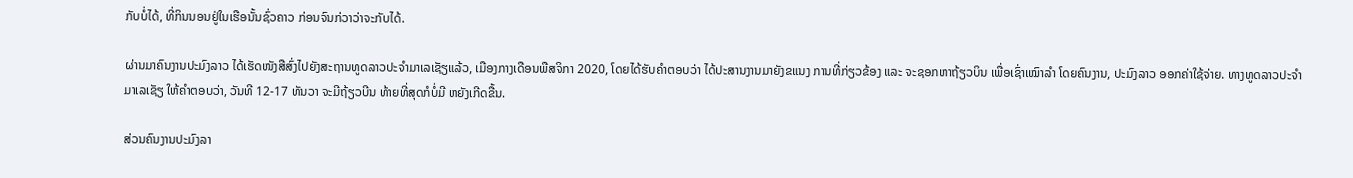ກັບບໍ່ໄດ້, ທີ່ກິນນອນຢູ່ໃນເຮືອນັ້ນຊົ່ວຄາວ ກ່ອນຈົນກ່ວາວ່າຈະກັບໄດ້.

ຜ່ານມາຄົນງານປະມົງລາວ ໄດ້ເຮັດໜັງສືສົ່ງໄປຍັງສະຖານທູດລາວປະຈຳມາເລເຊັຽແລ້ວ, ເມືອງກາງເດືອນພືສຈິກາ 2020, ໂດຍໄດ້ຮັບຄຳຕອບວ່າ ໄດ້ປະສານງານມາຍັງຂແນງ ການທີ່ກ່ຽວຂ້ອງ ແລະ ຈະຊອກຫາຖ້ຽວບິນ ເພື່ອເຊົ່າເໝົາລຳ ໂດຍຄົນງານ, ປະມົງລາວ ອອກຄ່າໃຊ້ຈ່າຍ. ທາງທູດລາວປະຈຳມາເລເຊັຽ ໃຫ້ຄຳຕອບວ່າ, ວັນທີ 12-17 ທັນວາ ຈະມີຖ້ຽວບີນ ທ້າຍທີ່ສຸດກໍບໍ່ມີ ຫຍັງເກີດຂື້ນ.

ສ່ວນຄົນງານປະມົງລາ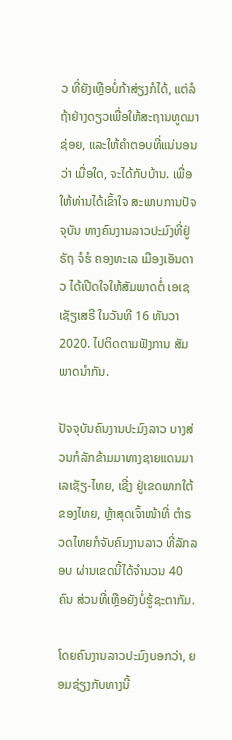ວ ທີ່ຍັງເຫຼືອບໍ່ກ້າສ່ຽງກໍໄດ້, ແຕ່ລໍຖ້າຢ່າງດຽວເພື່ອໃຫ້ສະຖານທູດມາຊ່ອຍ, ແລະໃຫ້ຄຳຕອບທີ່ແນ່ນອນວ່າ ເມື່ອໃດ, ຈະໄດ້ກັບບ້ານ. ເພື່ອໃຫ້ທ່ານໄດ້ເຂົ້າໃຈ ສະພາບການປັຈຈຸບັນ ທາງຄົນງານລາວປະມົງທີ່ຢູ່ຣັຖ ຈໍຮໍ ຄອງທະເລ ເມືອງເອັນດາວ ໄດ້ເປີດໃຈໃຫ້ສັມພາດຕໍ່ ເອເຊເຊັຽເສຣີ ໃນວັນທີ 16 ທັນວາ 2020. ໄປຕິດຕາມຟັງການ ສັມພາດນໍາກັນ.

ປັຈຈຸບັນຄົນງານປະມົງລາວ ບາງສ່ວນກໍລັກຂ້າມມາທາງຊາຍແດນມາເລເຊັຽ-ໄທຍ, ເຊີ່ງ ຢູ່ເຂດພາກໃຕ້ຂອງໄທຍ, ຫຼ້າສຸດເຈົ້າໜ້າທີ່ ຕຳຣວດໄທຍກໍຈັບຄົນງານລາວ ທີ່ລັກລອບ ຜ່ານເຂດນີ້ໄດ້ຈຳນວນ 40 ຄົນ ສ່ວນທີ່ເຫຼືອຍັງບໍ່ຮູ້ຊະຕາກັມ.

ໂດຍຄົນງານລາວປະມົງບອກວ່າ, ຍອມຊ່ຽງກັບທາງນີ້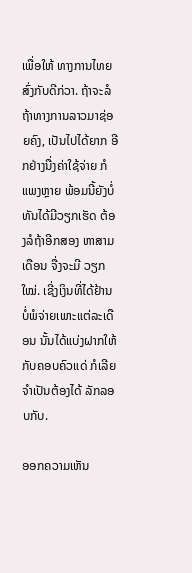ເພື່ອໃຫ້ ທາງການໄທຍສົ່ງກັບດີກ່ວາ. ຖ້າຈະລໍຖ້າທາງການລາວມາຊ່ອຍຄົງ, ເປັນໄປໄດ້ຍາກ ອີກຢ່າງນື່ງຄ່າໃຊ້ຈ່າຍ ກໍແພງຫຼາຍ ພ້ອມນີ້ຍັງບໍ່ທັນໄດ້ມີວຽກເຮັດ ຕ້ອງລໍຖ້າອີກສອງ ຫາສາມເດືອນ ຈື່ງຈະມີ ວຽກໃໝ່. ເຊີ່ງເງິນທີ່ໄດ້ຢ້ານບໍ່ພໍຈ່າຍເພາະແຕ່ລະເດືອນ ນັ້ນໄດ້ແບ່ງຝາກໃຫ້ກັບຄອບຄົວແດ່ ກໍເລີຍຈຳເປັນຕ້ອງໄດ້ ລັກລອບກັບ.

ອອກຄວາມເຫັນ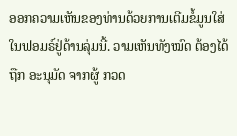ອອກຄວາມເຫັນຂອງທ່ານດ້ວຍການເຕີມຂໍ້ມູນໃສ່ໃນຟອມຣ໌ຢູ່ດ້ານລຸ່ມນີ້. ວາມເຫັນທັງໝົດ ຕ້ອງໄດ້ຖືກ ອະນຸມັດ ຈາກຜູ້ ກວດ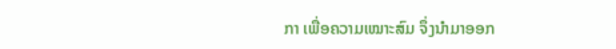ກາ ເພື່ອຄວາມເໝາະສົມ ຈຶ່ງນໍາມາອອກ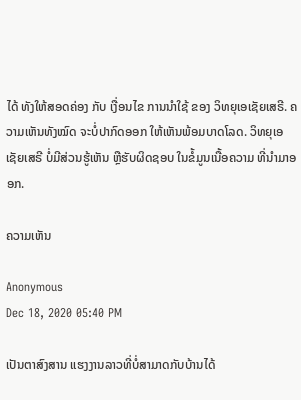ໄດ້ ທັງໃຫ້ສອດຄ່ອງ ກັບ ເງື່ອນໄຂ ການນຳໃຊ້ ຂອງ ວິທຍຸເອເຊັຍເສຣີ. ຄວາມເຫັນທັງໝົດ ຈະບໍ່ປາກົດອອກ ໃຫ້ເຫັນພ້ອມບາດໂລດ. ວິທຍຸເອເຊັຍເສຣີ ບໍ່ມີສ່ວນຮູ້ເຫັນ ຫຼືຮັບຜິດຊອບ ໃນຂໍ້ມູນເນື້ອຄວາມ ທີ່ນໍາມາອອກ.

ຄວາມເຫັນ

Anonymous
Dec 18, 2020 05:40 PM

ເປັນຕາສົງສານ ແຮງງານລາວທີ່ບໍ່ສາມາດກັບບ້ານໄດ້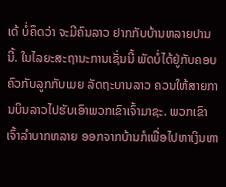ເດ້ ບໍ່ຄຶດວ່າ ຈະມີຄົນລາວ ຢາກກັບບ້ານຫລາຍປານນີ້. ໃນໄລຍະສະຖານະການເຊັ່ນນີ້ ພັດບໍ່ໄດ້ຢູ່ກັບຄອບຄົວກັບລູກກັບເມຍ ລັດຖະບານລາວ ຄວນໃຫ້ສາຍການບິນລາວໄປຮັບເອົາພວກເຂົາເຈົ້າມາຊະ. ພວກເຂົາເຈົ້າລຳບາກຫລາຍ ອອກຈາກບ້ານກໍເພື່ອໄປຫາເງິນຫາ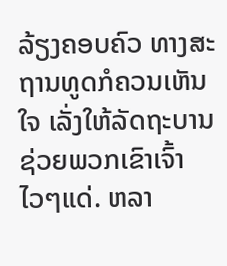ລ້ຽງຄອບຄົວ ທາງສະຖານທູດກໍຄວນເຫັນໃຈ ເລັ່ງໃຫ້ລັດຖະບານຊ່ວຍພວກເຂົາເຈົ້າໄວໆແດ່. ຫລາ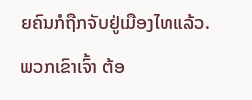ຍຄົນກໍຖືກຈັບຢູ່ເມືອງໄທແລ້ວ. ພວກເຂົາເຈົ້າ ຕ້ອ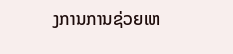ງການການຊ່ວຍເຫ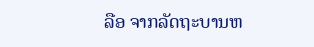ລືອ ຈາກລັດຖະບານຫ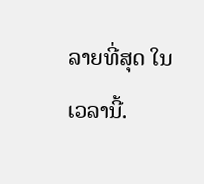ລາຍທີ່ສຸດ ໃນເວລານີ້.